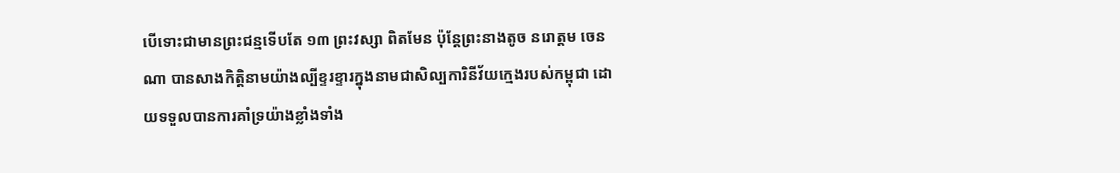បើទោះជាមានព្រះជន្មទើបតែ ១៣ ព្រះវស្សា ពិតមែន ប៉ុន្តែព្រះនាងតូច នរោត្តម ចេនណា បានសាងកិត្តិនាមយ៉ាងល្បីខ្ទរខ្ទារក្នុងនាមជាសិល្បការិនីវ័យក្មេងរបស់កម្ពុជា ដោយទទួលបានការគាំទ្រយ៉ាងខ្លាំងទាំង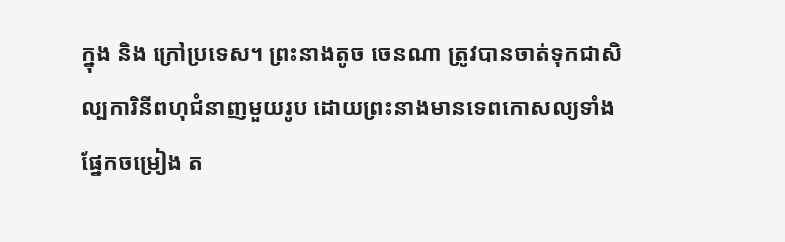ក្នុង និង ក្រៅប្រទេស។ ព្រះនាងតូច ចេនណា ត្រូវបានចាត់ទុកជាសិល្បការិនីពហុជំនាញមួយរូប ដោយព្រះនាងមានទេពកោសល្យទាំងផ្នែកចម្រៀង ត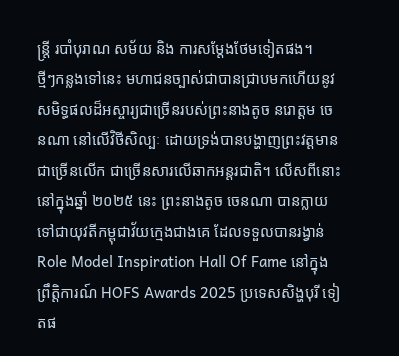ន្ត្រី របាំបុរាណ សម័យ និង ការសម្តែងថែមទៀតផង។
ថ្មីៗកន្លងទៅនេះ មហាជនច្បាស់ជាបានជ្រាបមកហើយនូវសមិទ្ធផលដ៏អស្ចារ្យជាច្រើនរបស់ព្រះនាងតូច នរោត្តម ចេនណា នៅលើវិថីសិល្បៈ ដោយទ្រង់បានបង្ហាញព្រះវត្តមានជាច្រើនលើក ជាច្រើនសារលើឆាកអន្តរជាតិ។ លើសពីនោះ នៅក្នុងឆ្នាំ ២០២៥ នេះ ព្រះនាងតូច ចេនណា បានក្លាយទៅជាយុវតីកម្ពុជាវ័យក្មេងជាងគេ ដែលទទួលបានរង្វាន់ Role Model Inspiration Hall Of Fame នៅក្នុងព្រឹត្តិការណ៍ HOFS Awards 2025 ប្រទេសសិង្ហបុរី ទៀតផ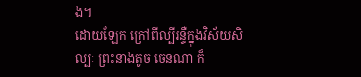ង។
ដោយឡែក ក្រៅពីល្បីរន្ទឺក្នុងវិស័យសិល្បៈ ព្រះនាងតូច ចេនណា ក៏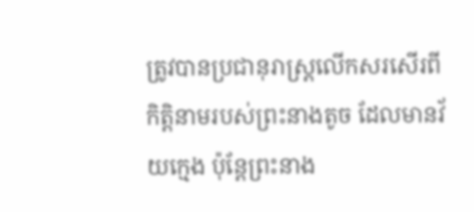ត្រូវបានប្រជានុរាស្ត្រលើកសរសើរពីកិត្តិនាមរបស់ព្រះនាងតូច ដែលមានវ័យក្មេង ប៉ុន្តែព្រះនាង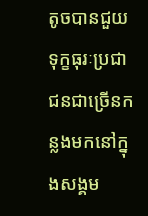តូចបានជួយទុក្ខធុរៈប្រជាជនជាច្រើនកន្លងមកនៅក្នុងសង្គម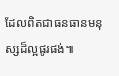ដែលពិតជាធនធានមនុស្សដ៏ល្អផូរផង់៕